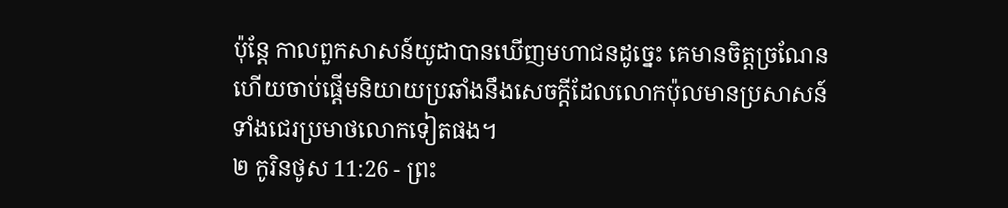ប៉ុន្ដែ កាលពួកសាសន៍យូដាបានឃើញមហាជនដូច្នេះ គេមានចិត្តច្រណែន ហើយចាប់ផ្ដើមនិយាយប្រឆាំងនឹងសេចក្តីដែលលោកប៉ុលមានប្រសាសន៍ ទាំងជេរប្រមាថលោកទៀតផង។
២ កូរិនថូស 11:26 - ព្រះ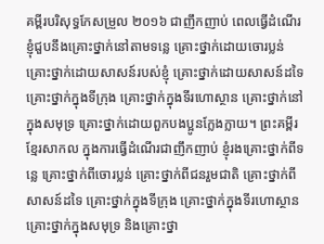គម្ពីរបរិសុទ្ធកែសម្រួល ២០១៦ ជាញឹកញាប់ ពេលធ្វើដំណើរ ខ្ញុំជួបនឹងគ្រោះថ្នាក់នៅតាមទន្លេ គ្រោះថ្នាក់ដោយចោរប្លន់ គ្រោះថ្នាក់ដោយសាសន៍របស់ខ្ញុំ គ្រោះថ្នាក់ដោយសាសន៍ដទៃ គ្រោះថ្នាក់ក្នុងទីក្រុង គ្រោះថ្នាក់ក្នុងទីរហោស្ថាន គ្រោះថ្នាក់នៅក្នុងសមុទ្រ គ្រោះថ្នាក់ដោយពួកបងប្អូនក្លែងក្លាយ។ ព្រះគម្ពីរខ្មែរសាកល ក្នុងការធ្វើដំណើរជាញឹកញាប់ ខ្ញុំរងគ្រោះថ្នាក់ពីទន្លេ គ្រោះថ្នាក់ពីចោរប្លន់ គ្រោះថ្នាក់ពីជនរួមជាតិ គ្រោះថ្នាក់ពីសាសន៍ដទៃ គ្រោះថ្នាក់ក្នុងទីក្រុង គ្រោះថ្នាក់ក្នុងទីរហោស្ថាន គ្រោះថ្នាក់ក្នុងសមុទ្រ និងគ្រោះថ្នា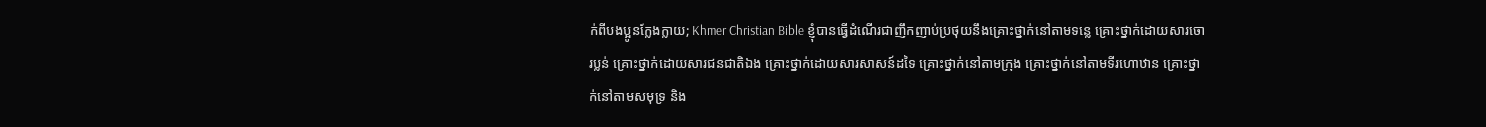ក់ពីបងប្អូនក្លែងក្លាយ; Khmer Christian Bible ខ្ញុំបានធ្វើដំណើរជាញឹកញាប់ប្រថុយនឹងគ្រោះថ្នាក់នៅតាមទន្លេ គ្រោះថ្នាក់ដោយសារចោរប្លន់ គ្រោះថ្នាក់ដោយសារជនជាតិឯង គ្រោះថ្នាក់ដោយសារសាសន៍ដទៃ គ្រោះថ្នាក់នៅតាមក្រុង គ្រោះថ្នាក់នៅតាមទីរហោឋាន គ្រោះថ្នាក់នៅតាមសមុទ្រ និង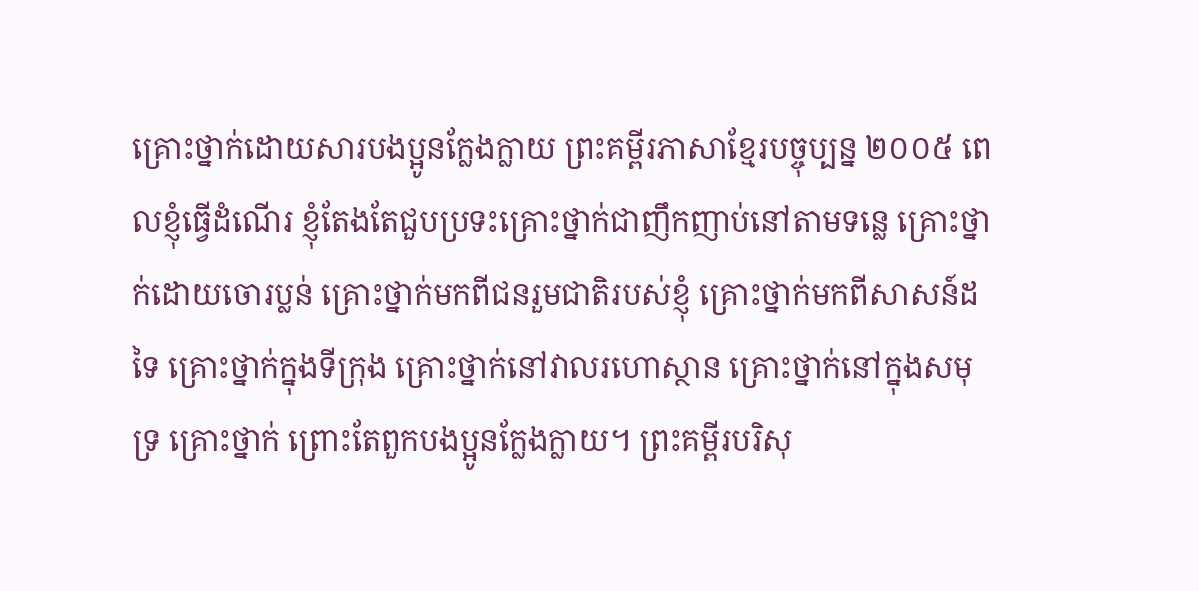គ្រោះថ្នាក់ដោយសារបងប្អូនក្លែងក្លាយ ព្រះគម្ពីរភាសាខ្មែរបច្ចុប្បន្ន ២០០៥ ពេលខ្ញុំធ្វើដំណើរ ខ្ញុំតែងតែជួបប្រទះគ្រោះថ្នាក់ជាញឹកញាប់នៅតាមទន្លេ គ្រោះថ្នាក់ដោយចោរប្លន់ គ្រោះថ្នាក់មកពីជនរួមជាតិរបស់ខ្ញុំ គ្រោះថ្នាក់មកពីសាសន៍ដទៃ គ្រោះថ្នាក់ក្នុងទីក្រុង គ្រោះថ្នាក់នៅវាលរហោស្ថាន គ្រោះថ្នាក់នៅក្នុងសមុទ្រ គ្រោះថ្នាក់ ព្រោះតែពួកបងប្អូនក្លែងក្លាយ។ ព្រះគម្ពីរបរិសុ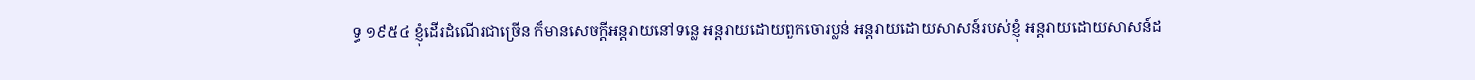ទ្ធ ១៩៥៤ ខ្ញុំដើរដំណើរជាច្រើន ក៏មានសេចក្ដីអន្តរាយនៅទន្លេ អន្តរាយដោយពួកចោរប្លន់ អន្តរាយដោយសាសន៍របស់ខ្ញុំ អន្តរាយដោយសាសន៍ដ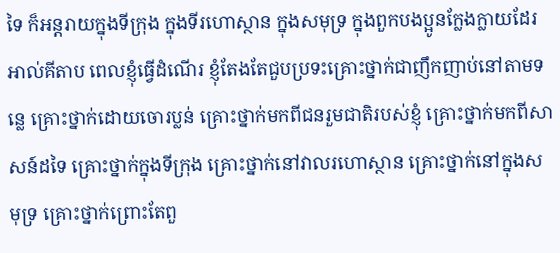ទៃ ក៏អន្តរាយក្នុងទីក្រុង ក្នុងទីរហោស្ថាន ក្នុងសមុទ្រ ក្នុងពួកបងប្អូនក្លែងក្លាយដែរ អាល់គីតាប ពេលខ្ញុំធ្វើដំណើរ ខ្ញុំតែងតែជួបប្រទះគ្រោះថ្នាក់ជាញឹកញាប់នៅតាមទន្លេ គ្រោះថ្នាក់ដោយចោរប្លន់ គ្រោះថ្នាក់មកពីជនរួមជាតិរបស់ខ្ញុំ គ្រោះថ្នាក់មកពីសាសន៍ដទៃ គ្រោះថ្នាក់ក្នុងទីក្រុង គ្រោះថ្នាក់នៅវាលរហោស្ថាន គ្រោះថ្នាក់នៅក្នុងសមុទ្រ គ្រោះថ្នាក់ព្រោះតែពួ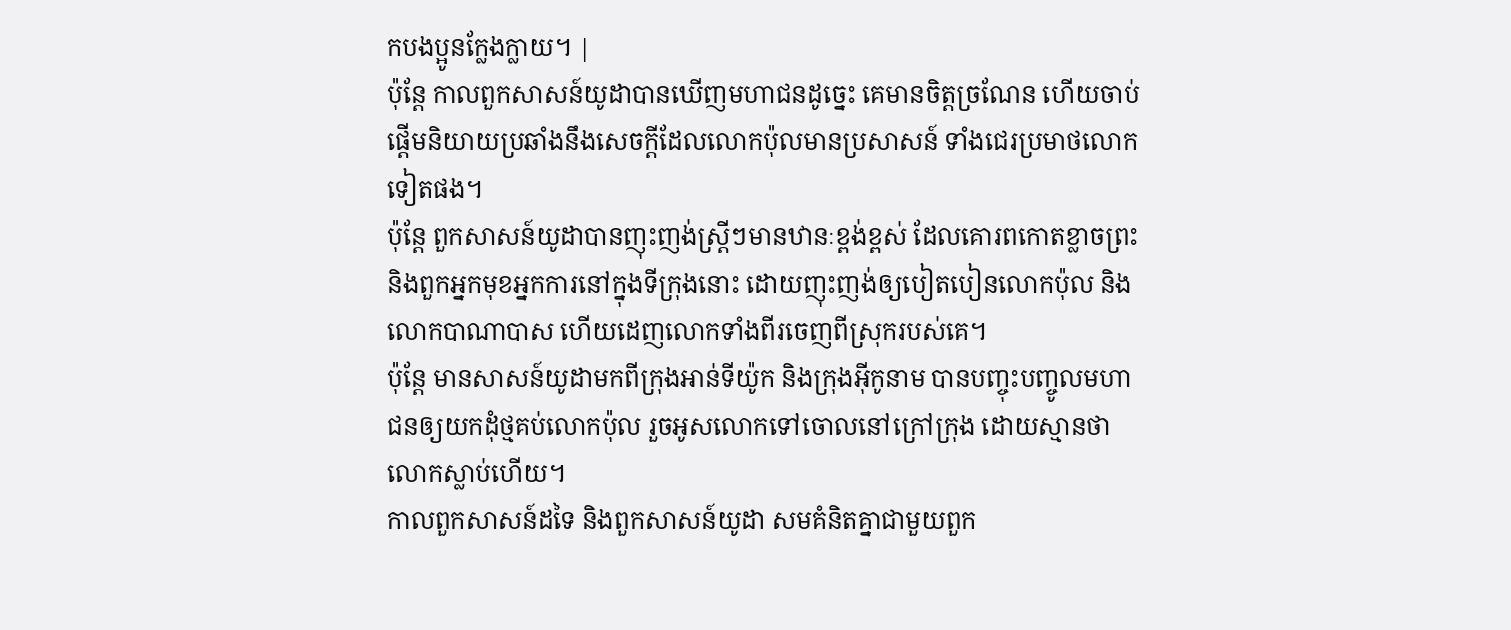កបងប្អូនក្លែងក្លាយ។ |
ប៉ុន្ដែ កាលពួកសាសន៍យូដាបានឃើញមហាជនដូច្នេះ គេមានចិត្តច្រណែន ហើយចាប់ផ្ដើមនិយាយប្រឆាំងនឹងសេចក្តីដែលលោកប៉ុលមានប្រសាសន៍ ទាំងជេរប្រមាថលោកទៀតផង។
ប៉ុន្តែ ពួកសាសន៍យូដាបានញុះញង់ស្ត្រីៗមានឋានៈខ្ពង់ខ្ពស់ ដែលគោរពកោតខ្លាចព្រះ និងពួកអ្នកមុខអ្នកការនៅក្នុងទីក្រុងនោះ ដោយញុះញង់ឲ្យបៀតបៀនលោកប៉ុល និងលោកបាណាបាស ហើយដេញលោកទាំងពីរចេញពីស្រុករបស់គេ។
ប៉ុន្តែ មានសាសន៍យូដាមកពីក្រុងអាន់ទីយ៉ូក និងក្រុងអ៊ីកូនាម បានបញ្ចុះបញ្ចូលមហាជនឲ្យយកដុំថ្មគប់លោកប៉ុល រួចអូសលោកទៅចោលនៅក្រៅក្រុង ដោយស្មានថាលោកស្លាប់ហើយ។
កាលពួកសាសន៍ដទៃ និងពួកសាសន៍យូដា សមគំនិតគ្នាជាមួយពួក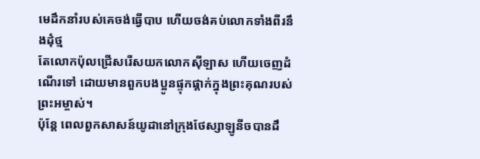មេដឹកនាំរបស់គេចង់ធ្វើបាប ហើយចង់គប់លោកទាំងពីរនឹងដុំថ្ម
តែលោកប៉ុលជ្រើសរើសយកលោកស៊ីឡាស ហើយចេញដំណើរទៅ ដោយមានពួកបងប្អូនផ្ទុកផ្តាក់ក្នុងព្រះគុណរបស់ព្រះអម្ចាស់។
ប៉ុន្ដែ ពេលពួកសាសន៍យូដានៅក្រុងថែស្សាឡូនីចបានដឹ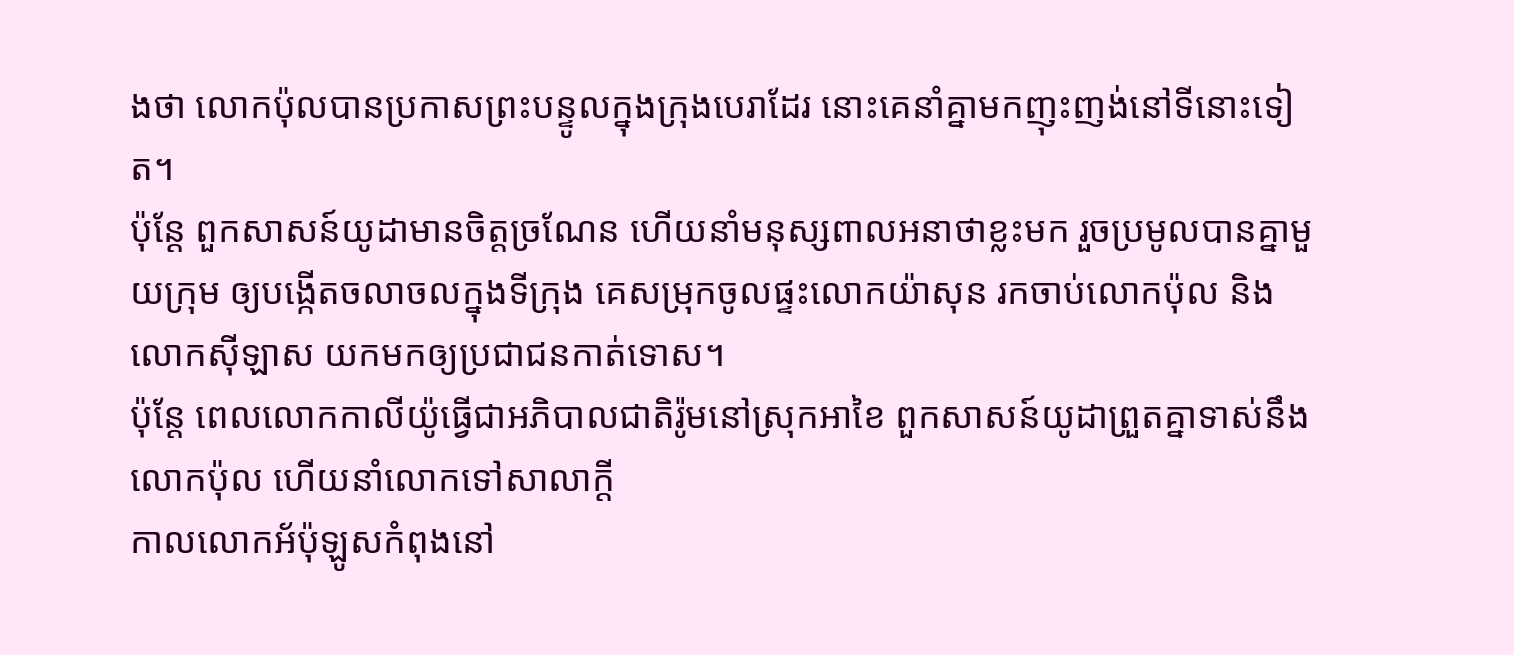ងថា លោកប៉ុលបានប្រកាសព្រះបន្ទូលក្នុងក្រុងបេរាដែរ នោះគេនាំគ្នាមកញុះញង់នៅទីនោះទៀត។
ប៉ុន្ដែ ពួកសាសន៍យូដាមានចិត្តច្រណែន ហើយនាំមនុស្សពាលអនាថាខ្លះមក រួចប្រមូលបានគ្នាមួយក្រុម ឲ្យបង្កើតចលាចលក្នុងទីក្រុង គេសម្រុកចូលផ្ទះលោកយ៉ាសុន រកចាប់លោកប៉ុល និងលោកស៊ីឡាស យកមកឲ្យប្រជាជនកាត់ទោស។
ប៉ុន្តែ ពេលលោកកាលីយ៉ូធ្វើជាអភិបាលជាតិរ៉ូមនៅស្រុកអាខៃ ពួកសាសន៍យូដាព្រួតគ្នាទាស់នឹងលោកប៉ុល ហើយនាំលោកទៅសាលាក្តី
កាលលោកអ័ប៉ុឡូសកំពុងនៅ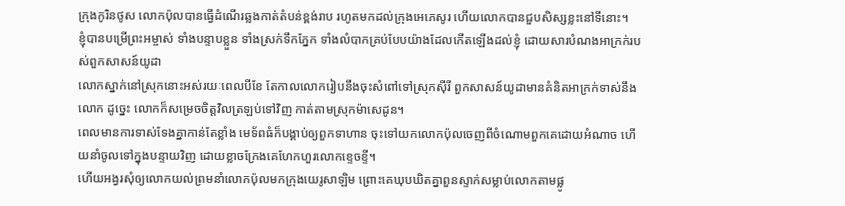ក្រុងកូរិនថូស លោកប៉ុលបានធ្វើដំណើរឆ្លងកាត់តំបន់ខ្ពង់រាប រហូតមកដល់ក្រុងអេភេសូរ ហើយលោកបានជួបសិស្សខ្លះនៅទីនោះ។
ខ្ញុំបានបម្រើព្រះអម្ចាស់ ទាំងបន្ទាបខ្លួន ទាំងស្រក់ទឹកភ្នែក ទាំងលំបាកគ្រប់បែបយ៉ាងដែលកើតឡើងដល់ខ្ញុំ ដោយសារបំណងអាក្រក់របស់ពួកសាសន៍យូដា
លោកស្នាក់នៅស្រុកនោះអស់រយៈពេលបីខែ តែកាលលោករៀបនឹងចុះសំពៅទៅស្រុកស៊ីរី ពួកសាសន៍យូដាមានគំនិតអាក្រក់ទាស់នឹងលោក ដូច្នេះ លោកក៏សម្រេចចិត្តវិលត្រឡប់ទៅវិញ កាត់តាមស្រុកម៉ាសេដូន។
ពេលមានការទាស់ទែងគ្នាកាន់តែខ្លាំង មេទ័ពធំក៏បង្គាប់ឲ្យពួកទាហាន ចុះទៅយកលោកប៉ុលចេញពីចំណោមពួកគេដោយអំណាច ហើយនាំចូលទៅក្នុងបន្ទាយវិញ ដោយខ្លាចក្រែងគេហែកហួរលោកខ្ទេចខ្ទី។
ហើយអង្វរសុំឲ្យលោកយល់ព្រមនាំលោកប៉ុលមកក្រុងយេរូសាឡិម ព្រោះគេឃុបឃិតគ្នាពួនស្ទាក់សម្លាប់លោកតាមផ្លូ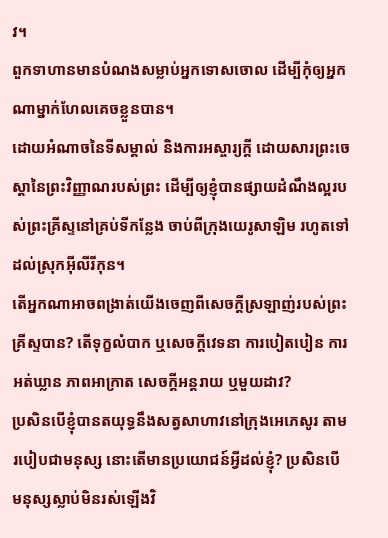វ។
ពួកទាហានមានបំណងសម្លាប់អ្នកទោសចោល ដើម្បីកុំឲ្យអ្នកណាម្នាក់ហែលគេចខ្លួនបាន។
ដោយអំណាចនៃទីសម្គាល់ និងការអស្ចារ្យក្ដី ដោយសារព្រះចេស្តានៃព្រះវិញ្ញាណរបស់ព្រះ ដើម្បីឲ្យខ្ញុំបានផ្សាយដំណឹងល្អរបស់ព្រះគ្រីស្ទនៅគ្រប់ទីកន្លែង ចាប់ពីក្រុងយេរូសាឡិម រហូតទៅដល់ស្រុកអ៊ីលីរីកុន។
តើអ្នកណាអាចពង្រាត់យើងចេញពីសេចក្តីស្រឡាញ់របស់ព្រះគ្រីស្ទបាន? តើទុក្ខលំបាក ឬសេចក្ដីវេទនា ការបៀតបៀន ការអត់ឃ្លាន ភាពអាក្រាត សេចក្តីអន្តរាយ ឬមួយដាវ?
ប្រសិនបើខ្ញុំបានតយុទ្ធនឹងសត្វសាហាវនៅក្រុងអេភេសូរ តាមរបៀបជាមនុស្ស នោះតើមានប្រយោជន៍អ្វីដល់ខ្ញុំ? ប្រសិនបើមនុស្សស្លាប់មិនរស់ឡើងវិ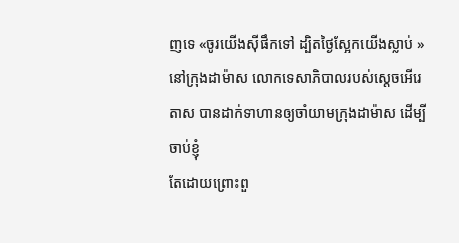ញទេ «ចូរយើងស៊ីផឹកទៅ ដ្បិតថ្ងៃស្អែកយើងស្លាប់ »
នៅក្រុងដាម៉ាស លោកទេសាភិបាលរបស់ស្តេចអើរេតាស បានដាក់ទាហានឲ្យចាំយាមក្រុងដាម៉ាស ដើម្បីចាប់ខ្ញុំ
តែដោយព្រោះពួ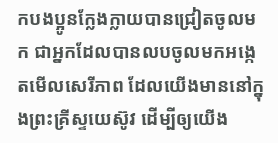កបងប្អូនក្លែងក្លាយបានជ្រៀតចូលមក ជាអ្នកដែលបានលបចូលមកអង្កេតមើលសេរីភាព ដែលយើងមាននៅក្នុងព្រះគ្រីស្ទយេស៊ូវ ដើម្បីឲ្យយើង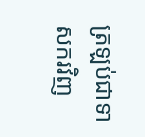ត្រឡប់ជាទាសករវិញ